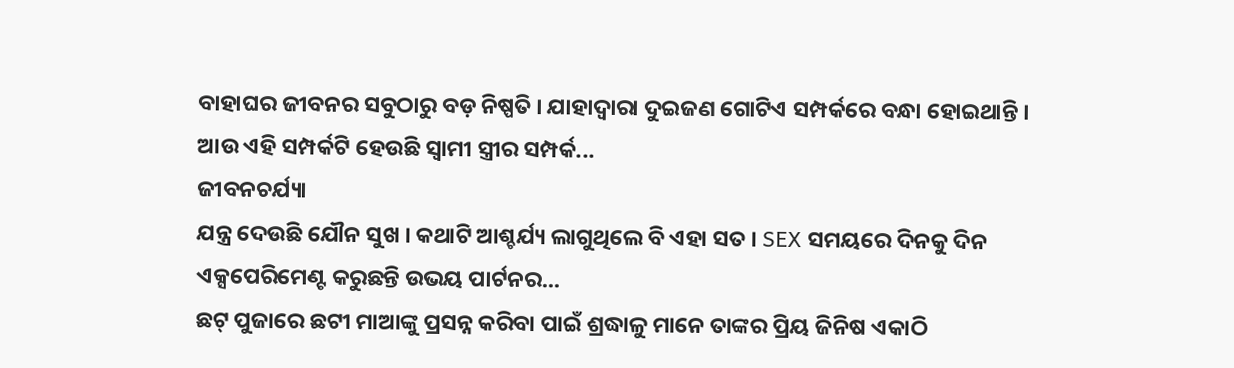ବାହାଘର ଜୀବନର ସବୁଠାରୁ ବଡ଼ ନିଷ୍ପତି । ଯାହାଦ୍ୱାରା ଦୁଇଜଣ ଗୋଟିଏ ସମ୍ପର୍କରେ ବନ୍ଧା ହୋଇଥାନ୍ତି । ଆଉ ଏହି ସମ୍ପର୍କଟି ହେଉଛି ସ୍ୱାମୀ ସ୍ତ୍ରୀର ସମ୍ପର୍କ...
ଜୀବନଚର୍ଯ୍ୟା
ଯନ୍ତ୍ର ଦେଉଛି ଯୌନ ସୁଖ । କଥାଟି ଆଶ୍ଚର୍ଯ୍ୟ ଲାଗୁଥିଲେ ବି ଏହା ସତ । SEX ସମୟରେ ଦିନକୁ ଦିନ ଏକ୍ସପେରିମେଣ୍ଟ କରୁଛନ୍ତି ଉଭୟ ପାର୍ଟନର...
ଛଟ୍ ପୁଜାରେ ଛଟୀ ମାଆଙ୍କୁ ପ୍ରସନ୍ନ କରିବା ପାଇଁ ଶ୍ରଦ୍ଧାଳୁ ମାନେ ତାଙ୍କର ପ୍ରିୟ ଜିନିଷ ଏକାଠି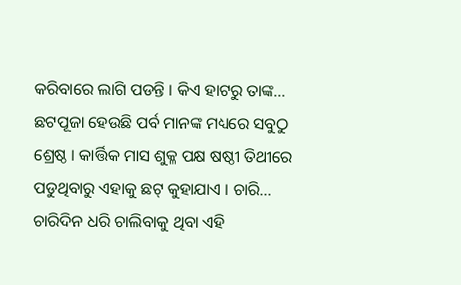କରିବାରେ ଲାଗି ପଡନ୍ତି । କିଏ ହାଟରୁ ତାଙ୍କ...
ଛଟପୂଜା ହେଉଛି ପର୍ବ ମାନଙ୍କ ମଧ୍ୟରେ ସବୁଠୁ ଶ୍ରେଷ୍ଠ । କାର୍ତ୍ତିକ ମାସ ଶୁକ୍ଳ ପକ୍ଷ ଷଷ୍ଠୀ ତିଥୀରେ ପଡୁଥିବାରୁ ଏହାକୁ ଛଟ୍ କୁହାଯାଏ । ଚାରି...
ଚାରିଦିନ ଧରି ଚାଲିବାକୁ ଥିବା ଏହି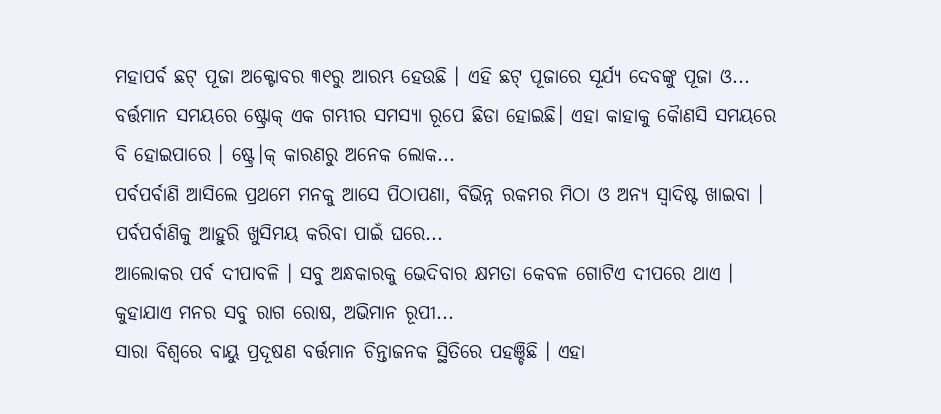ମହାପର୍ବ ଛଟ୍ ପୂଜା ଅକ୍ଟୋବର ୩୧ରୁ ଆରମ୍ଭ ହେଉଛି । ଏହି ଛଟ୍ ପୂଜାରେ ସୂର୍ଯ୍ୟ ଦେବଙ୍କୁ ପୂଜା ଓ...
ବର୍ତ୍ତମାନ ସମୟରେ ଷ୍ଟ୍ରୋକ୍ ଏକ ଗମ୍ଭୀର ସମସ୍ୟା ରୂପେ ଛିଡା ହୋଇଛି। ଏହା କାହାକୁ କୈାଣସି ସମୟରେ ବି ହୋଇପାରେ । ଷ୍ଟ୍ରେ।କ୍ କାରଣରୁ ଅନେକ ଲୋକ...
ପର୍ବପର୍ବାଣି ଆସିଲେ ପ୍ରଥମେ ମନକୁ ଆସେ ପିଠାପଣା, ବିଭିନ୍ନ ରକମର ମିଠା ଓ ଅନ୍ୟ ସ୍ୱାଦିଷ୍ଟ ଖାଇବା । ପର୍ବପର୍ବାଣିକୁ ଆହୁରି ଖୁସିମୟ କରିବା ପାଇଁ ଘରେ...
ଆଲୋକର ପର୍ବ ଦୀପାବଳି । ସବୁ ଅନ୍ଧକାରକୁ ଭେଦିବାର କ୍ଷମତା କେବଳ ଗୋଟିଏ ଦୀପରେ ଥାଏ । କୁହାଯାଏ ମନର ସବୁ ରାଗ ରୋଷ, ଅଭିମାନ ରୂପୀ...
ସାରା ବିଶ୍ୱରେ ବାୟୁ ପ୍ରଦୂଷଣ ବର୍ତ୍ତମାନ ଚିନ୍ତାଜନକ ସ୍ଥିତିରେ ପହଞ୍ଚିଛି । ଏହା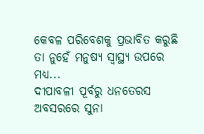କେବଳ ପରିବେଶକୁ ପ୍ରଭାବିତ କରୁଛି ତା ନୁହେଁ ମନୁଷ୍ୟ ସ୍ୱାସ୍ଥ୍ୟ ଉପରେ ମଧ୍ୟ...
ଦୀପାବଳୀ ପୂର୍ବରୁ ଧନତେରସ ଅବସରରେ ସୁନା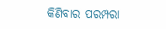କିଣିବାର ପରମ୍ପରା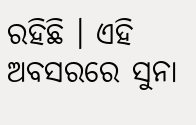ରହିଛି । ଏହି ଅବସରରେ ସୁନା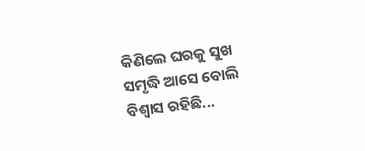କିଣିଲେ ଘରକୁ ସୁଖ ସମୃଦ୍ଧି ଆସେ ବୋଲି ବିଶ୍ବାସ ରହିଛି...